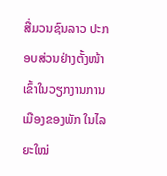ສື່ມວນຊົນລາວ ປະກອບສ່ວນຢ່າງຕັ້ງໜ້າ ເຂົ້າໃນວຽກງານການເມືອງຂອງພັກ ໃນໄລຍະໃໝ່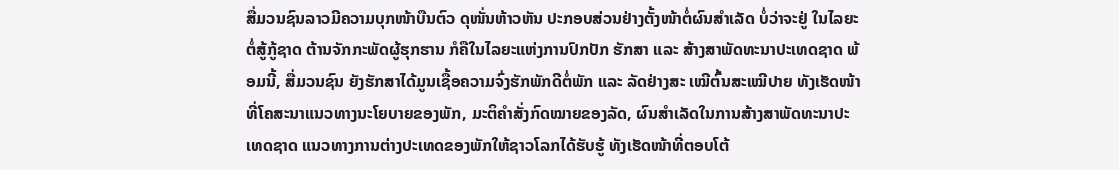ສື່ມວນຊົນລາວມີຄວາມບຸກໜ້າບືນຕົວ ດຸໜັ່ນຫ້າວຫັນ ປະກອບສ່ວນຢ່າງຕັ້ງໜ້າຕໍ່ຜົນສໍາເລັດ ບໍ່ວ່າຈະຢູ່ ໃນໄລຍະຕໍ່ສູ້ກູ້ຊາດ ຕ້ານຈັກກະພັດຜູ້ຮຸກຮານ ກໍຄືໃນໄລຍະແຫ່ງການປົກປັກ ຮັກສາ ແລະ ສ້າງສາພັດທະນາປະເທດຊາດ ພ້ອມນີ້, ສື່ມວນຊົນ ຍັງຮັກສາໄດ້ມູນເຊື້ອຄວາມຈົ່ງຮັກພັກດີຕໍ່ພັກ ແລະ ລັດຢ່າງສະ ເໝີຕົ້ນສະເໝີປາຍ ທັງເຮັດໜ້າທີ່ໂຄສະນາແນວທາງນະໂຍບາຍຂອງພັກ, ມະຕິຄໍາສັ່ງກົດໝາຍຂອງລັດ, ຜົນສໍາເລັດໃນການສ້າງສາພັດທະນາປະເທດຊາດ ແນວທາງການຕ່າງປະເທດຂອງພັກໃຫ້ຊາວໂລກໄດ້ຮັບຮູ້ ທັງເຮັດໜ້າທີ່ຕອບໂຕ້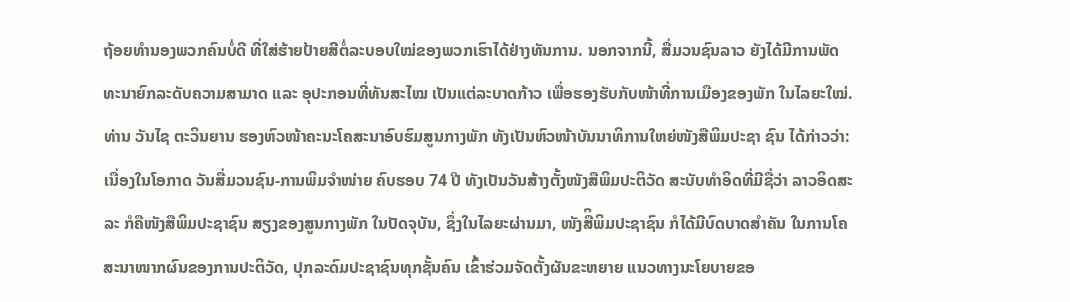ຖ້ອຍທໍານອງພວກຄົນບໍ່ດີ ທີ່ໃສ່ຮ້າຍປ້າຍສີຕໍ່ລະບອບໃໝ່ຂອງພວກເຮົາໄດ້ຢ່າງທັນການ. ນອກຈາກນີ້, ສື່ມວນຊົນລາວ ຍັງໄດ້ມີການພັດທະນາຍົກລະດັບຄວາມສາມາດ ແລະ ອຸປະກອນທີ່ທັນສະໄໝ ເປັນແຕ່ລະບາດກ້າວ ເພື່ອຮອງຮັບກັບໜ້າທີ່ການເມືອງຂອງພັກ ໃນໄລຍະໃໝ່.
ທ່ານ ວັນໄຊ ຕະວິນຍານ ຮອງຫົວໜ້າຄະນະໂຄສະນາອົບຮົມສູນກາງພັກ ທັງເປັນຫົວໜ້າບັນນາທິການໃຫຍ່ໜັງສືພິມປະຊາ ຊົນ ໄດ້ກ່າວວ່າ: ເນື່ອງໃນໂອກາດ ວັນສື່ມວນຊົນ-ການພິມຈໍາໜ່າຍ ຄົບຮອບ 74 ປີ ທັງເປັນວັນສ້າງຕັ້ງໜັງສືພິມປະຕິວັດ ສະບັບທໍາອິດທີ່ມີຊື່ວ່າ ລາວອິດສະລະ ກໍຄືໜັງສືພິມປະຊາຊົນ ສຽງຂອງສູນກາງພັກ ໃນປັດຈຸບັນ, ຊຶ່ງໃນໄລຍະຜ່ານມາ, ໜັງສືິພິມປະຊາຊົນ ກໍໄດ້ມີບົດບາດສໍາຄັນ ໃນການໂຄສະນາໜາກຜົນຂອງການປະຕິວັດ, ປຸກລະດົມປະຊາຊົນທຸກຊັ້ນຄົນ ເຂົ້າຮ່ວມຈັດຕັ້ງຜັນຂະຫຍາຍ ແນວທາງນະໂຍບາຍຂອ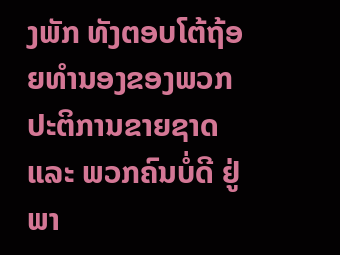ງພັກ ທັງຕອບໂຕ້ຖ້ອຍທໍານອງຂອງພວກປະຕິການຂາຍຊາດ ແລະ ພວກຄົນບໍ່ດີ ຢູ່ພາ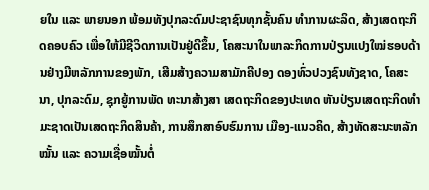ຍໃນ ແລະ ພາຍນອກ ພ້ອມທັງປຸກລະດົມປະຊາຊົນທຸກຊັ້ນຄົນ ທໍາການຜະລິດ, ສ້າງເສດຖະກິດຄອບຄົວ ເພື່ອໃຫ້ມີຊີວິດການເປັນຢູ່ດີຂຶ້ນ, ໂຄສະນາໃນພາລະກິດການປ່ຽນແປງໃໝ່ຮອບດ້ານຢ່າງມີຫລັກການຂອງພັກ, ເສີມສ້າງຄວາມສາມັກຄີປອງ ດອງທົ່ວປວງຊົນທັງຊາດ, ໂຄສະນາ, ປຸກລະດົມ, ຊຸກຍູ້ການພັດ ທະນາສ້າງສາ ເສດຖະກິດຂອງປະເທດ ຫັນປ່ຽນເສດຖະກິດທຳມະຊາດເປັນເສດຖະກິດສິນຄ້າ, ການສຶກສາອົບຮົມການ ເມືອງ-ແນວຄິດ, ສ້າງທັດສະນະຫລັກໝັ້ນ ແລະ ຄວາມເຊື່ອໝັ້ນຕໍ່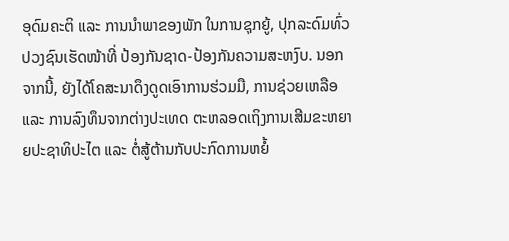ອຸດົມຄະຕິ ແລະ ການນຳພາຂອງພັກ ໃນການຊຸກຍູ້, ປຸກລະດົມທົ່ວປວງຊົນເຮັດໜ້າທີ່ ປ້ອງກັນຊາດ-ປ້ອງກັນຄວາມສະຫງົບ. ນອກຈາກນີ້, ຍັງໄດ້ໂຄສະນາດຶງດູດເອົາການຮ່ວມມື, ການຊ່ວຍເຫລືອ ແລະ ການລົງທຶນຈາກຕ່າງປະເທດ ຕະຫລອດເຖິງການເສີມຂະຫຍາຍປະຊາທິປະໄຕ ແລະ ຕໍ່ສູ້ຕ້ານກັບປະກົດການຫຍໍ້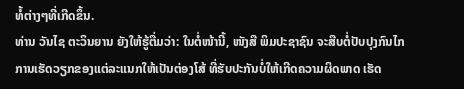ທໍ້ຕ່າງໆທີ່ເກີດຂຶ້ນ.
ທ່ານ ວັນໄຊ ຕະວິນຍານ ຍັງໃຫ້ຮູ້ຕື່ມວ່າ: ໃນຕໍ່ໜ້ານີ້, ໜັງສື ພິມປະຊາຊົນ ຈະສືບຕໍ່ປັບປຸງກົນໄກການເຮັດວຽກຂອງແຕ່ລະແນກໃຫ້ເປັນຕ່ອງໂສ້ ທີ່ຮັບປະກັນບໍ່ໃຫ້ເກີດຄວາມຜິດພາດ ເຮັດ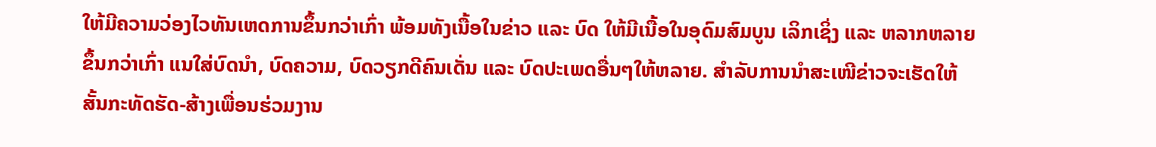ໃຫ້ມີຄວາມວ່ອງໄວທັນເຫດການຂຶ້ນກວ່າເກົ່າ ພ້ອມທັງເນື້ອໃນຂ່າວ ແລະ ບົດ ໃຫ້ມີເນື້ອໃນອຸດົມສົມບູນ ເລິກເຊິ່ງ ແລະ ຫລາກຫລາຍຂຶ້ນກວ່າເກົ່າ ແນໃສ່ບົດນໍາ, ບົດຄວາມ, ບົດວຽກດີຄົນເດັ່ນ ແລະ ບົດປະເພດອື່ນໆໃຫ້ຫລາຍ. ສຳລັບການນໍາສະເໜີຂ່າວຈະເຮັດໃຫ້ສັ້ນກະທັດຮັດ-ສ້າງເພື່ອນຮ່ວມງານ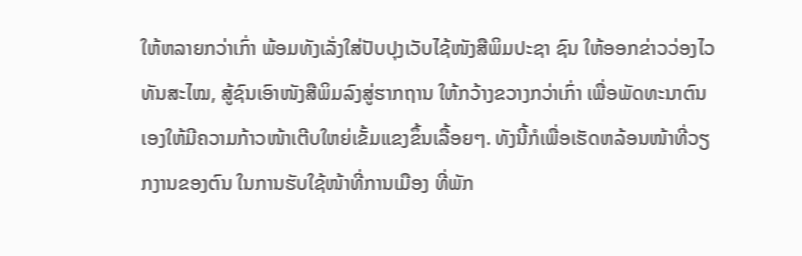ໃຫ້ຫລາຍກວ່າເກົ່າ ພ້ອມທັງເລັ່ງໃສ່ປັບປຸງເວັບໄຊ້ໜັງສືພິມປະຊາ ຊົນ ໃຫ້ອອກຂ່າວວ່ອງໄວທັນສະໄໝ, ສູ້ຊົນເອົາໜັງສືພິມລົງສູ່ຮາກຖານ ໃຫ້ກວ້າງຂວາງກວ່າເກົ່າ ເພື່ອພັດທະນາຕົນເອງໃຫ້ມີຄວາມກ້າວໜ້າເຕີບໃຫຍ່ເຂັ້ມແຂງຂຶ້ນເລື້ອຍໆ. ທັງນີ້ກໍເພື່ອເຮັດຫລ້ອນໜ້າທີ່ວຽກງານຂອງຕົນ ໃນການຮັບໃຊ້ໜ້າທີ່ການເມືອງ ທີ່ພັກ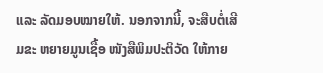ແລະ ລັດມອບໝາຍໃຫ້. ນອກຈາກນີ້, ຈະສືບຕໍ່ເສີມຂະ ຫຍາຍມູນເຊື້ອ ໜັງສືພິມປະຕິວັດ ໃຫ້ກາຍ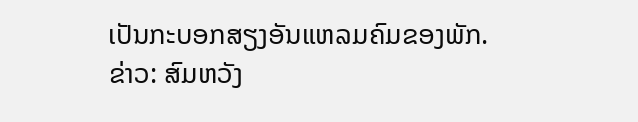ເປັນກະບອກສຽງອັນແຫລມຄົມຂອງພັກ.
ຂ່າວ: ສົມຫວັງ